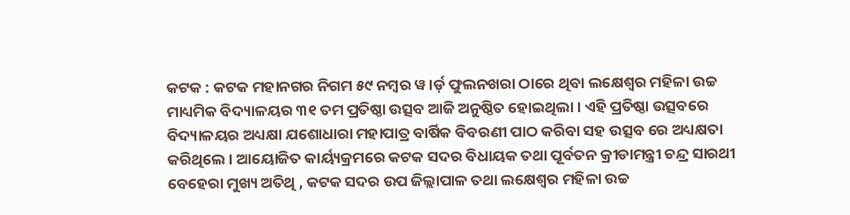କଟକ : କଟକ ମହାନଗର ନିଗମ ୫୯ ନମ୍ବର ୱ।ର୍ଡ଼ ଫୁଲନଖରା ଠାରେ ଥିବା ଲକ୍ଷେଶ୍ୱର ମହିଳା ଉଚ୍ଚ ମାଧ୍ୟମିକ ବିଦ୍ୟାଳୟର ୩୧ ତମ ପ୍ରତିଷ୍ଠା ଉତ୍ସବ ଆଜି ଅନୁଷ୍ଠିତ ହୋଇଥିଲା । ଏହି ପ୍ରତିଷ୍ଠା ଉତ୍ସବରେ ବିଦ୍ୟାଳୟର ଅଧ୍ୟକ୍ଷା ଯଶୋଧାରା ମହାପାତ୍ର ବାର୍ଷିକ ବିବରଣୀ ପାଠ କରିବା ସହ ଉତ୍ସବ ରେ ଅଧ୍ୟକ୍ଷତା କରିଥିଲେ । ଆୟୋଜିତ କାର୍ୟ୍ୟକ୍ରମରେ କଟକ ସଦର ବିଧାୟକ ତଥା ପୂର୍ବତନ କ୍ରୀଡାମନ୍ତ୍ରୀ ଚନ୍ଦ୍ର ସାରଥୀ ବେହେରା ମୁଖ୍ୟ ଅତିଥି , କଟକ ସଦର ଉପ ଜିଲ୍ଲାପାଳ ତଥା ଲକ୍ଷେଶ୍ୱର ମହିଳା ଉଚ୍ଚ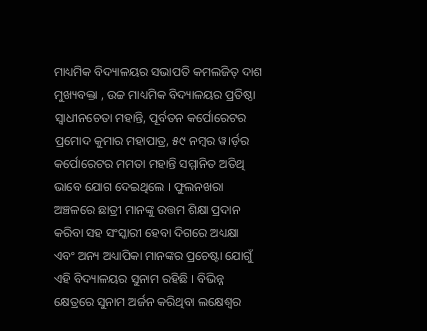ମାଧ୍ୟମିକ ବିଦ୍ୟାଳୟର ସଭାପତି କମଲଜିତ୍ ଦାଶ ମୁଖ୍ୟବକ୍ତା , ଉଚ୍ଚ ମାଧ୍ୟମିକ ବିଦ୍ୟାଳୟର ପ୍ରତିଷ୍ଠା ସ୍ୱାଧୀନଚେତା ମହାନ୍ତି, ପୂର୍ବତନ କର୍ପୋରେଟର ପ୍ରମୋଦ କୁମାର ମହାପାତ୍ର, ୫୯ ନମ୍ବର ୱ।ର୍ଡ଼ର କର୍ପୋରେଟର ମମତା ମହାନ୍ତି ସମ୍ମାନିତ ଅତିଥି ଭାବେ ଯୋଗ ଦେଇଥିଲେ । ଫୁଲନଖରା ଅଞ୍ଚଳରେ ଛାତ୍ରୀ ମାନଙ୍କୁ ଉତ୍ତମ ଶିକ୍ଷା ପ୍ରଦାନ କରିବା ସହ ସଂସ୍କାରୀ ହେବା ଦିଗରେ ଅଧ୍ୟକ୍ଷା ଏବଂ ଅନ୍ୟ ଅଧ୍ୟାପିକା ମାନଙ୍କର ପ୍ରଚେଷ୍ଟା ଯୋଗୁଁ ଏହି ବିଦ୍ୟାଳୟର ସୁନାମ ରହିଛି । ବିଭିନ୍ନ କ୍ଷେତ୍ରରେ ସୁନାମ ଅର୍ଜନ କରିଥିବା ଲକ୍ଷେଶ୍ୱର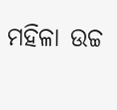ମହିଳା ଉଚ୍ଚ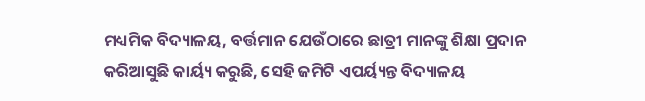ମଧ୍ୟମିକ ବିଦ୍ୟାଳୟ, ବର୍ତ୍ତମାନ ଯେଉଁଠାରେ ଛାତ୍ରୀ ମାନଙ୍କୁ ଶିକ୍ଷା ପ୍ରଦାନ କରିଆସୁଛି କାର୍ୟ୍ୟ କରୁଛି, ସେହି ଜମିଟି ଏପର୍ୟ୍ୟନ୍ତ ବିଦ୍ୟାଳୟ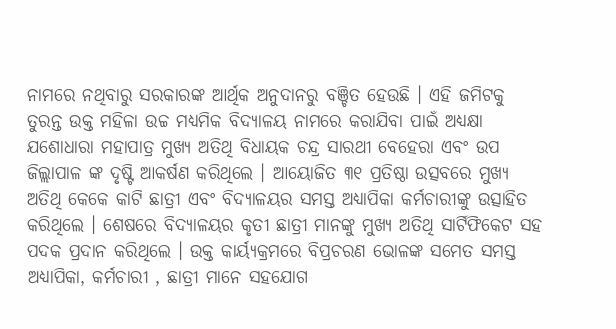ନାମରେ ନଥିବାରୁ ସରକାରଙ୍କ ଆର୍ଥିକ ଅନୁଦାନରୁ ବଞ୍ଚିତ ହେଉଛି । ଏହି ଜମିଟକୁ ତୁରନ୍ତ ଉକ୍ତ ମହିଳା ଉଚ୍ଚ ମଧ୍ୟମିକ ବିଦ୍ୟାଳୟ ନାମରେ କରାଯିବା ପାଇଁ ଅଧ୍ୟକ୍ଷା ଯଶୋଧାରା ମହାପାତ୍ର ମୁଖ୍ୟ ଅତିଥି ବିଧାୟକ ଚନ୍ଦ୍ର ସାରଥୀ ବେହେରା ଏବଂ ଉପ ଜିଲ୍ଲାପାଳ ଙ୍କ ଦୃଷ୍ଟି ଆକର୍ଷଣ କରିଥିଲେ । ଆୟୋଜିତ ୩୧ ପ୍ରତିଷ୍ଠା ଉତ୍ସବରେ ମୁଖ୍ୟ ଅତିଥି କେକେ କାଟି ଛାତ୍ରୀ ଏବଂ ବିଦ୍ୟାଳୟର ସମସ୍ତ ଅଧ୍ୟାପିକା କର୍ମଚାରୀଙ୍କୁ ଉତ୍ସାହିତ କରିଥିଲେ । ଶେଷରେ ବିଦ୍ୟାଳୟର କୃତୀ ଛାତ୍ରୀ ମାନଙ୍କୁ ମୁଖ୍ୟ ଅତିଥି ସାର୍ଟିଫିକେଟ ସହ ପଦକ ପ୍ରଦାନ କରିଥିଲେ । ଉକ୍ତ କାର୍ୟ୍ୟକ୍ରମରେ ବିପ୍ରଚରଣ ଭୋଳଙ୍କ ସମେତ ସମସ୍ତ ଅଧ୍ୟାପିକା, କର୍ମଚାରୀ , ଛାତ୍ରୀ ମାନେ ସହଯୋଗ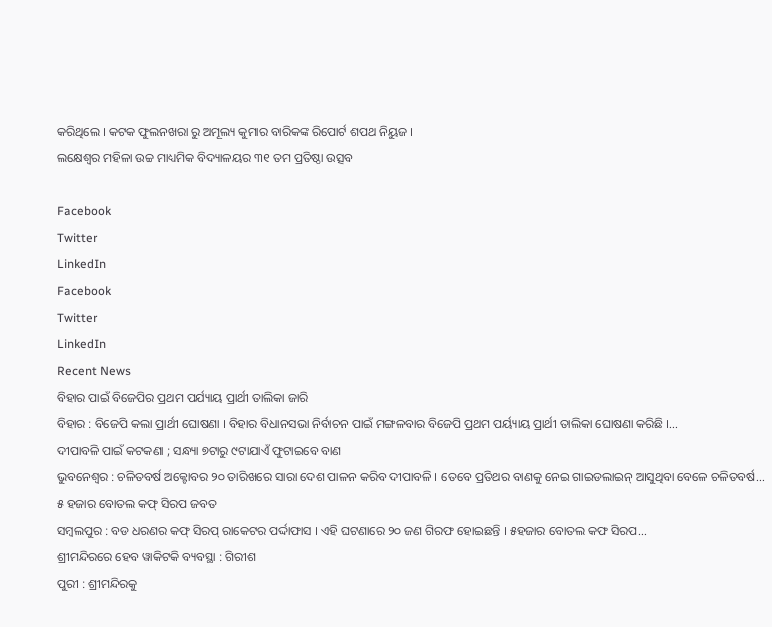କରିଥିଲେ । କଟକ ଫୁଲନଖରା ରୁ ଅମୂଲ୍ୟ କୁମାର ବାରିକଙ୍କ ରିପୋର୍ଟ ଶପଥ ନିୟୁଜ ।
ଲକ୍ଷେଶ୍ୱର ମହିଳା ଉଚ୍ଚ ମାଧ୍ୟମିକ ବିଦ୍ୟାଳୟର ୩୧ ତମ ପ୍ରତିଷ୍ଠା ଉତ୍ସବ

Facebook
Twitter
LinkedIn
Facebook
Twitter
LinkedIn
Recent News
ବିହାର ପାଇଁ ବିଜେପିର ପ୍ରଥମ ପର୍ଯ୍ୟାୟ ପ୍ରାର୍ଥୀ ତାଲିକା ଜାରି
ବିହାର : ବିଜେପି କଲା ପ୍ରାର୍ଥୀ ଘୋଷଣା । ବିହାର ବିଧାନସଭା ନିର୍ବାଚନ ପାଇଁ ମଙ୍ଗଳବାର ବିଜେପି ପ୍ରଥମ ପର୍ୟ୍ୟାୟ ପ୍ରାର୍ଥୀ ତାଲିକା ଘୋଷଣା କରିଛି ।...
ଦୀପାବଳି ପାଇଁ କଟକଣା ; ସନ୍ଧ୍ୟା ୭ଟାରୁ ୯ଟାଯାଏଁ ଫୁଟାଇବେ ବାଣ
ଭୁବନେଶ୍ୱର : ଚଳିତବର୍ଷ ଅକ୍ଟୋବର ୨୦ ତାରିଖରେ ସାରା ଦେଶ ପାଳନ କରିବ ଦୀପାବଳି । ତେବେ ପ୍ରତିଥର ବାଣକୁ ନେଇ ଗାଇଡଲାଇନ୍ ଆସୁଥିବା ବେଳେ ଚଳିତବର୍ଷ...
୫ ହଜାର ବୋତଲ କଫ୍ ସିରପ ଜବତ
ସମ୍ବଲପୁର : ବଡ ଧରଣର କଫ୍ ସିରପ୍ ରାକେଟର ପର୍ଦ୍ଦାଫାସ । ଏହି ଘଟଣାରେ ୨୦ ଜଣ ଗିରଫ ହୋଇଛନ୍ତି । ୫ହଜାର ବୋତଲ କଫ ସିରପ...
ଶ୍ରୀମନ୍ଦିରରେ ହେବ ୱାକିଟକି ବ୍ୟବସ୍ଥା : ଗିରୀଶ
ପୁରୀ : ଶ୍ରୀମନ୍ଦିରକୁ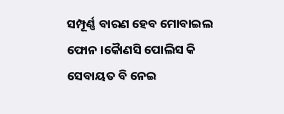ସମ୍ପୂର୍ଣ୍ଣ ବାରଣ ହେବ ମୋବାଇଲ ଫୋନ ।କୈାଣସି ପୋଲିସ କି ସେବାୟତ ବି ନେଇ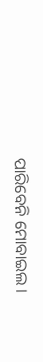ପାରିବେନି ମୋବାଇଲ ।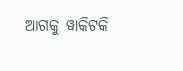ଆଗକୁ ୱାକିଟକି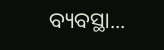ବ୍ୟବସ୍ଥା...